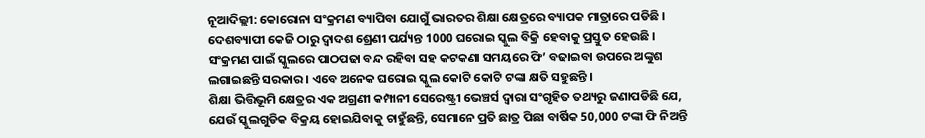ନୂଆଦିଲ୍ଲୀ: କୋରୋନା ସଂକ୍ରମଣ ବ୍ୟାପିବା ଯୋଗୁଁ ଭାରତର ଶିକ୍ଷା କ୍ଷେତ୍ରରେ ବ୍ୟାପକ ମାତ୍ରାରେ ପଡିଛି । ଦେଶବ୍ୟାପୀ କେଜି ଠାରୁ ଦ୍ବାଦଶ ଶ୍ରେଣୀ ପର୍ଯ୍ୟନ୍ତ 1000 ଘରୋଇ ସ୍କୁଲ ବିକ୍ରି ହେବାକୁ ପ୍ରସ୍ତୁତ ହେଉଛି । ସଂକ୍ରମଣ ପାଇଁ ସ୍କୁଲରେ ପାଠପଢା ବନ୍ଦ ରହିବା ସହ କଟକଣା ସମୟରେ ଫି’ ବଢାଇବା ଉପରେ ଅଙ୍କୁଶ ଲଗାଇଛନ୍ତି ସରକାର । ଏବେ ଅନେକ ଘରୋଇ ସ୍କୁଲ କୋଟି କୋଟି ଟଙ୍କା କ୍ଷତି ସହୁଛନ୍ତି ।
ଶିକ୍ଷା ଭିତ୍ତିଭୂମି କ୍ଷେତ୍ରର ଏକ ଅଗ୍ରଣୀ କମ୍ପାନୀ ସେରେଷ୍ଟ୍ରୀ ଭେଞ୍ଚର୍ସ ଦ୍ୱାରା ସଂଗୃହିତ ତଥ୍ୟରୁ ଜଣାପଡିଛି ଯେ, ଯେଉଁ ସ୍କୁଲଗୁଡିକ ବିକ୍ରୟ ହୋଇଯିବାକୁ ଚାହୁଁଛନ୍ତି, ସେମାନେ ପ୍ରତି ଛାତ୍ର ପିଛା ବାର୍ଷିକ 50,000 ଟଙ୍କା ଫି ନିଅନ୍ତି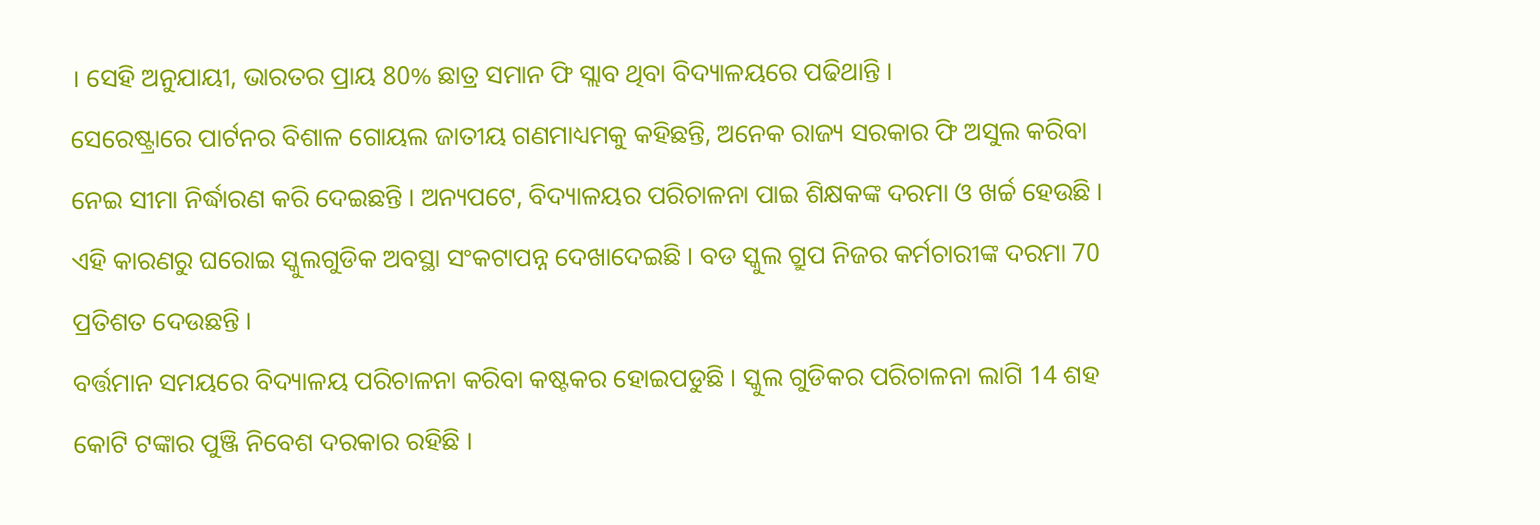। ସେହି ଅନୁଯାୟୀ, ଭାରତର ପ୍ରାୟ 80% ଛାତ୍ର ସମାନ ଫି ସ୍ଲାବ ଥିବା ବିଦ୍ୟାଳୟରେ ପଢିଥାନ୍ତି ।
ସେରେଷ୍ଟ୍ରାରେ ପାର୍ଟନର ବିଶାଳ ଗୋୟଲ ଜାତୀୟ ଗଣମାଧ୍ୟମକୁ କହିଛନ୍ତି, ଅନେକ ରାଜ୍ୟ ସରକାର ଫି ଅସୁଲ କରିବା ନେଇ ସୀମା ନିର୍ଦ୍ଧାରଣ କରି ଦେଇଛନ୍ତି । ଅନ୍ୟପଟେ, ବିଦ୍ୟାଳୟର ପରିଚାଳନା ପାଇ ଶିକ୍ଷକଙ୍କ ଦରମା ଓ ଖର୍ଚ୍ଚ ହେଉଛି । ଏହି କାରଣରୁ ଘରୋଇ ସ୍କୁଲଗୁଡିକ ଅବସ୍ଥା ସଂକଟାପନ୍ନ ଦେଖାଦେଇଛି । ବଡ ସ୍କୁଲ ଗ୍ରୁପ ନିଜର କର୍ମଚାରୀଙ୍କ ଦରମା 70 ପ୍ରତିଶତ ଦେଉଛନ୍ତି ।
ବର୍ତ୍ତମାନ ସମୟରେ ବିଦ୍ୟାଳୟ ପରିଚାଳନା କରିବା କଷ୍ଟକର ହୋଇପଡୁଛି । ସ୍କୁଲ ଗୁଡିକର ପରିଚାଳନା ଲାଗି 14 ଶହ କୋଟି ଟଙ୍କାର ପୁଞ୍ଜି ନିବେଶ ଦରକାର ରହିଛି ।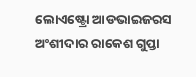ଲୋଏଷ୍ଟ୍ରୋ ଆଡଭାଇଜରସ ଅଂଶୀଦାର ରାକେଶ ଗୁପ୍ତା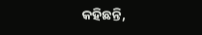କହିଛନ୍ତି,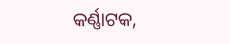କର୍ଣ୍ଣାଟକ,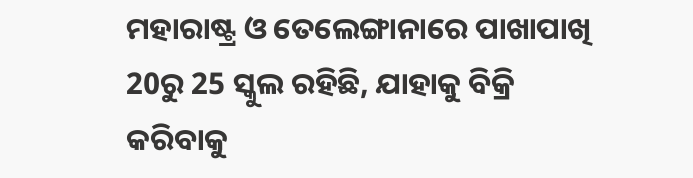ମହାରାଷ୍ଟ୍ର ଓ ତେଲେଙ୍ଗାନାରେ ପାଖାପାଖି 20ରୁ 25 ସ୍କୁଲ ରହିଛି, ଯାହାକୁ ବିକ୍ରି କରିବାକୁ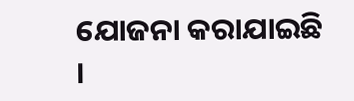ଯୋଜନା କରାଯାଇଛି ।